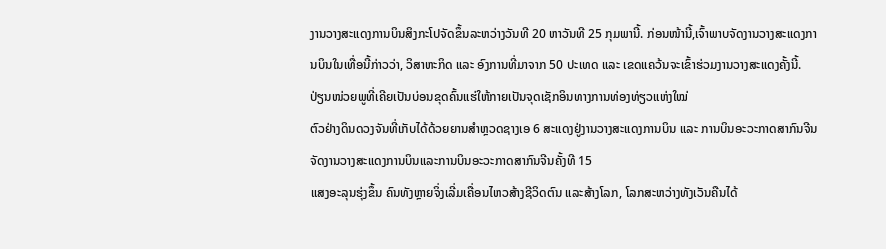ງານວາງສະແດງການບິນສິງກະໂປຈັດຂຶ້ນລະຫວ່າງວັນທີ 20 ຫາວັນທີ 25 ກຸມພານີ້. ກ່ອນໜ້ານີ້,ເຈົ້າພາບຈັດງານວາງສະແດງການບິນໃນເທື່ອນີ້ກ່າວວ່າ, ວິສາຫະກິດ ແລະ ອົງການທີ່ມາຈາກ 50 ປະເທດ ແລະ ເຂດແຄວ້ນຈະເຂົ້າຮ່ວມງານວາງສະແດງຄັ້ງນີ້.
ປ່ຽນໜ່ວຍພູທີ່ເຄີຍເປັນບ່ອນຂຸດຄົ້ນແຮ່ໃຫ້ກາຍເປັນຈຸດເຊັກອິນທາງການທ່ອງທ່ຽວແຫ່ງໃໝ່
ຕົວຢ່າງດິນດວງຈັນທີ່ເກັບໄດ້ດ້ວຍຍານສຳຫຼວດຊາງເອ 6 ສະແດງຢູ່ງານວາງສະແດງການບິນ ແລະ ການບິນອະວະກາດສາກົນຈີນ
ຈັດງານວາງສະແດງການບິນແລະການບິນອະວະກາດສາກົນຈີນຄັ້ງທີ 15
ແສງອະລຸນຮຸ່ງຂຶ້ນ ຄົນທັງຫຼາຍຈິ່ງເລີ່ມເຄື່ອນໄຫວສ້າງຊີວິດຕົນ ແລະສ້າງໂລກ, ໂລກສະຫວ່າງທັງເວັນຄືນໄດ້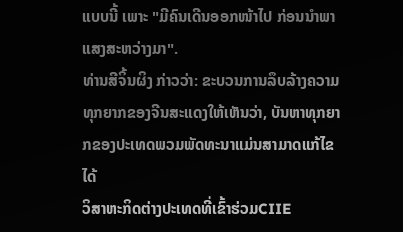ແບບນີ້ ເພາະ "ມີຄົນເດີນອອກໜ້າໄປ ກ່ອນນໍາພາແສງສະຫວ່າງມາ".
ທ່ານສີຈິ້ນຜິງ ກ່າວວ່າ: ຂະບວນການລຶບລ້າງຄວາມທຸກຍາກຂອງຈີນສະແດງໃຫ້ເຫັນວ່າ, ບັນຫາທຸກຍາກຂອງປະເທດພວມພັດທະນາແມ່ນສາມາດແກ້ໄຂໄດ້
ວິສາຫະກິດຕ່າງປະເທດທີ່ເຂົ້າຮ່ວມCIIE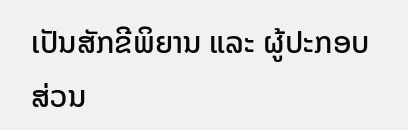ເປັນສັກຂີພິຍານ ແລະ ຜູ້ປະກອບສ່ວນ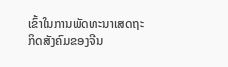ເຂົ້າໃນການພັດທະນາເສດຖະກິດສັງຄົມຂອງຈີນ